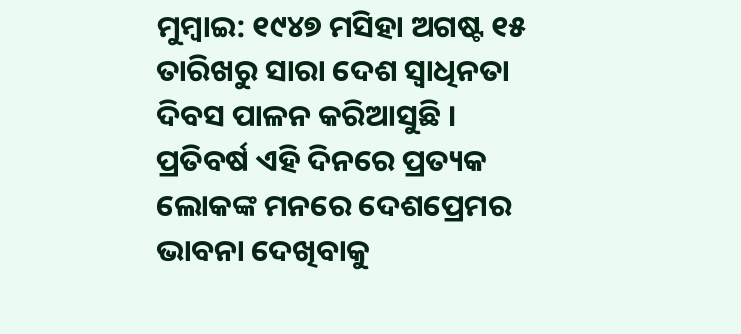ମୁମ୍ବାଇ: ୧୯୪୭ ମସିହା ଅଗଷ୍ଟ ୧୫ ତାରିଖରୁ ସାରା ଦେଶ ସ୍ଵାଧିନତା ଦିବସ ପାଳନ କରିଆସୁଛି । ପ୍ରତିବର୍ଷ ଏହି ଦିନରେ ପ୍ରତ୍ୟକ ଲୋକଙ୍କ ମନରେ ଦେଶପ୍ରେମର ଭାବନା ଦେଖିବାକୁ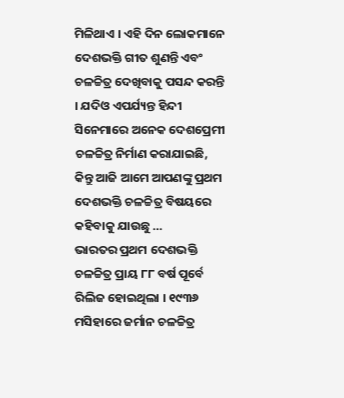ମିଳିଥାଏ । ଏହି ଦିନ ଲୋକମାନେ ଦେଶଭକ୍ତି ଗୀତ ଶୁଣନ୍ତି ଏବଂ ଚଳଚ୍ଚିତ୍ର ଦେଖିବାକୁ ପସନ୍ଦ କରନ୍ତି । ଯଦିଓ ଏପର୍ଯ୍ୟନ୍ତ ହିନ୍ଦୀ ସିନେମାରେ ଅନେକ ଦେଶପ୍ରେମୀ ଚଳଚ୍ଚିତ୍ର ନିର୍ମାଣ କରାଯାଇଛି, କିନ୍ତୁ ଆଜି ଆମେ ଆପଣଙ୍କୁ ପ୍ରଥମ ଦେଶଭକ୍ତି ଚଳଚ୍ଚିତ୍ର ବିଷୟରେ କହିବାକୁ ଯାଉଛୁ …
ଭାରତର ପ୍ରଥମ ଦେଶଭକ୍ତି ଚଳଚ୍ଚିତ୍ର ପ୍ରାୟ ୮୮ ବର୍ଷ ପୂର୍ବେ ରିଲିଜ ହୋଇଥିଲା । ୧୯୩୬ ମସିହାରେ ଜର୍ମାନ ଚଳଚ୍ଚିତ୍ର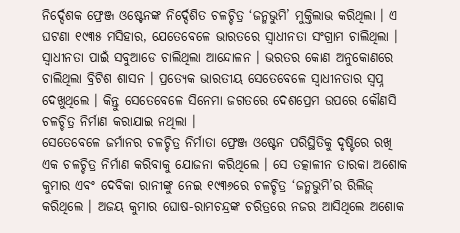ନିର୍ଦ୍ଦେଶକ ଫ୍ରେଞ୍ଜ ଓଷ୍ଟେନଙ୍କ ନିର୍ଦ୍ଦେଶିତ ଚଳଚ୍ଚିତ୍ର ‘ଜନ୍ମଭୁମି’ ମୁକ୍ତିଲାଭ କରିଥିଲା । ଏ ଘଟଣା ୧୯୩୫ ମସିହାର, ଯେତେବେଳେ ଭାରତରେ ସ୍ୱାଧୀନତା ସଂଗ୍ରାମ ଚାଲିଥିଲା । ସ୍ୱାଧୀନତା ପାଇଁ ସବୁଆଡେ ଚାଲିଥିଲା ଆନ୍ଦୋଳନ । ଭରତର କୋଣ ଅନୁକୋଣରେ ଚାଲିଥିଲା ବ୍ରିଟିଶ ଶାସନ । ପ୍ରତ୍ୟେକ ଭାରତୀୟ ସେତେବେଳେ ସ୍ୱାଧୀନତାର ସ୍ୱପ୍ନ ଦେଖୁଥିଲେ । କିନ୍ତୁ ସେତେବେଳେ ସିନେମା ଜଗତରେ ଦେଶପ୍ରେମ ଉପରେ କୌଣସି ଚଳଚ୍ଚିତ୍ର ନିର୍ମାଣ କରାଯାଇ ନଥିଲା ।
ସେତେବେଳେ ଜର୍ମାନର ଚଳଚ୍ଚିତ୍ର ନିର୍ମାତା ଫ୍ରେଞ୍ଜ ଓଷ୍ଟେନ ପରିସ୍ଥିତିକୁ ଦୃଷ୍ଟିରେ ରଖି ଏକ ଚଳଚ୍ଚିତ୍ର ନିର୍ମାଣ କରିବାକୁ ଯୋଜନା କରିଥିଲେ । ସେ ତତ୍କାଳୀନ ତାରକା ଅଶୋକ କୁମାର ଏବଂ ଦେବିକା ରାନୀଙ୍କୁ ନେଇ ୧୯୩୬ରେ ଚଳଚ୍ଚିତ୍ର ‘ଜନ୍ମଭୁମି’ର ରିଲିଜ୍ କରିଥିଲେ । ଅଜୟ କୁମାର ଘୋଷ-ରାମଚନ୍ଦ୍ରଙ୍କ ଚରିତ୍ରରେ ନଜର ଆସିଥିଲେ ଅଶୋକ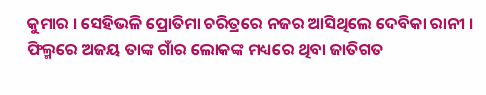କୁମାର । ସେହିଭଳି ପ୍ରୋତିମା ଚରିତ୍ରରେ ନଜର ଆସିଥିଲେ ଦେବିକା ରାନୀ ।
ଫିଲ୍ମରେ ଅଜୟ ତାଙ୍କ ଗାଁର ଲୋକଙ୍କ ମଧ୍ୟରେ ଥିବା ଜାତିଗତ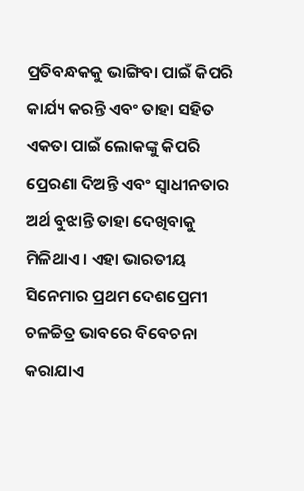ପ୍ରତିବନ୍ଧକକୁ ଭାଙ୍ଗିବା ପାଇଁ କିପରି କାର୍ଯ୍ୟ କରନ୍ତି ଏବଂ ତାହା ସହିତ ଏକତା ପାଇଁ ଲୋକଙ୍କୁ କିପରି ପ୍ରେରଣା ଦିଅନ୍ତି ଏବଂ ସ୍ୱାଧୀନତାର ଅର୍ଥ ବୁଝାନ୍ତି ତାହା ଦେଖିବାକୁ ମିଳିଥାଏ । ଏହା ଭାରତୀୟ ସିନେମାର ପ୍ରଥମ ଦେଶପ୍ରେମୀ ଚଳଚ୍ଚିତ୍ର ଭାବରେ ବିବେଚନା କରାଯାଏ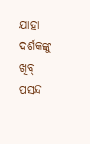ଯାହା ଦର୍ଶକଙ୍କୁ ଖିବ୍ ପସନ୍ଦ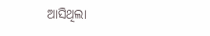ଆସିଥିଲା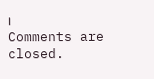।
Comments are closed.